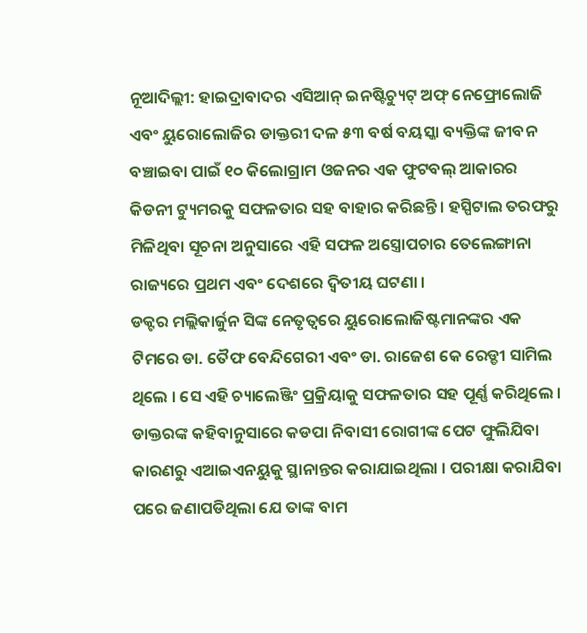ନୂଆଦିଲ୍ଲୀ: ହାଇଦ୍ରାବାଦର ଏସିଆନ୍ ଇନଷ୍ଟିଚ୍ୟୁଟ୍ ଅଫ୍ ନେଫ୍ରୋଲୋଜି ଏବଂ ୟୁରୋଲୋଜିର ଡାକ୍ତରୀ ଦଳ ୫୩ ବର୍ଷ ବୟସ୍କା ବ୍ୟକ୍ତିଙ୍କ ଜୀବନ ବଞ୍ଚାଇବା ପାଇଁ ୧୦ କିଲୋଗ୍ରାମ ଓଜନର ଏକ ଫୁଟବଲ୍ ଆକାରର କିଡନୀ ଟ୍ୟୁମରକୁ ସଫଳତାର ସହ ବାହାର କରିଛନ୍ତି । ହସ୍ପିଟାଲ ତରଫରୁ ମିଳିଥିବା ସୂଚନା ଅନୁସାରେ ଏହି ସଫଳ ଅସ୍ତ୍ରୋପଚାର ତେଲେଙ୍ଗାନା ରାଜ୍ୟରେ ପ୍ରଥମ ଏବଂ ଦେଶରେ ଦ୍ୱିତୀୟ ଘଟଣା ।
ଡକ୍ଟର ମଲ୍ଲିକାର୍ଜୁନ ସିଙ୍କ ନେତୃତ୍ୱରେ ୟୁରୋଲୋଜିଷ୍ଟମାନଙ୍କର ଏକ ଟିମରେ ଡା. ତୈଫ ବେନ୍ଦିଗେରୀ ଏବଂ ଡା. ରାଜେଶ କେ ରେଡ୍ଡୀ ସାମିଲ ଥିଲେ । ସେ ଏହି ଚ୍ୟାଲେଞ୍ଜିଂ ପ୍ରକ୍ରିୟାକୁ ସଫଳତାର ସହ ପୂର୍ଣ୍ଣ କରିଥିଲେ । ଡାକ୍ତରଙ୍କ କହିବାନୁସାରେ କଡପା ନିବାସୀ ରୋଗୀଙ୍କ ପେଟ ଫୁଲିଯିବା କାରଣରୁ ଏଆଇଏନୟୁକୁ ସ୍ଥାନାନ୍ତର କରାଯାଇଥିଲା । ପରୀକ୍ଷା କରାଯିବା ପରେ ଜଣାପଡିଥିଲା ଯେ ତାଙ୍କ ବାମ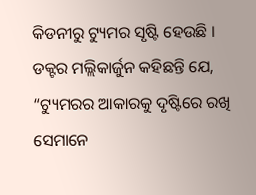କିଡନୀରୁ ଟ୍ୟୁମର ସୃଷ୍ଟି ହେଉଛି ।
ଡକ୍ଟର ମଲ୍ଲିକାର୍ଜୁନ କହିଛନ୍ତି ଯେ, “ଟ୍ୟୁମରର ଆକାରକୁ ଦୃଷ୍ଟିରେ ରଖି ସେମାନେ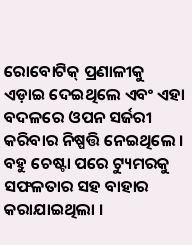ରୋବୋଟିକ୍ ପ୍ରଣାଳୀକୁ ଏଡ଼ାଇ ଦେଇଥିଲେ ଏବଂ ଏହା ବଦଳରେ ଓପନ ସର୍ଜରୀ କରିବାର ନିଷ୍ପତ୍ତି ନେଇଥିଲେ । ବହୁ ଚେଷ୍ଟା ପରେ ଟ୍ୟୁମରକୁ ସଫଳତାର ସହ ବାହାର କରାଯାଇଥିଲା ।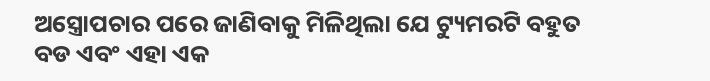ଅସ୍ତ୍ରୋପଚାର ପରେ ଜାଣିବାକୁ ମିଳିଥିଲା ଯେ ଟ୍ୟୁମରଟି ବହୁତ ବଡ ଏବଂ ଏହା ଏକ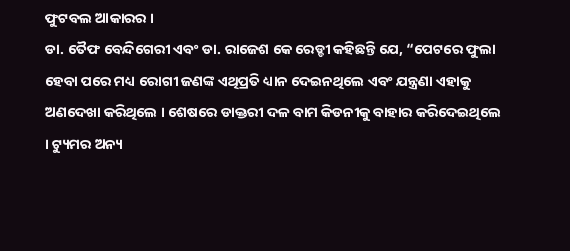ଫୁଟବଲ ଆକାରର ।
ଡା. ତୈଫ ବେନ୍ଦିଗେରୀ ଏବଂ ଡା. ରାଜେଶ କେ ରେଡ୍ଡୀ କହିଛନ୍ତି ଯେ, “ପେଟରେ ଫୁଲା ହେବା ପରେ ମଧ୍ୟ ରୋଗୀ ଜଣଙ୍କ ଏଥିପ୍ରତି ଧ୍ୟାନ ଦେଇନଥିଲେ ଏବଂ ଯନ୍ତ୍ରଣା ଏହାକୁ ଅଣଦେଖା କରିଥିଲେ । ଶେଷରେ ଡାକ୍ତରୀ ଦଳ ବାମ କିଡନୀକୁ ବାହାର କରିଦେଇଥିଲେ । ଟ୍ୟୁମର ଅନ୍ୟ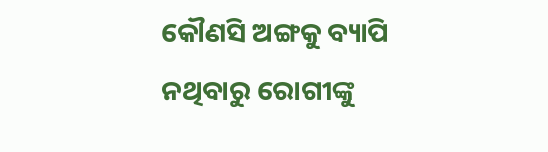କୌଣସି ଅଙ୍ଗକୁ ବ୍ୟାପି ନଥିବାରୁ ରୋଗୀଙ୍କୁ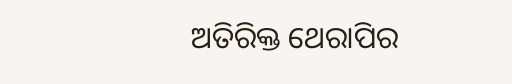ଅତିରିକ୍ତ ଥେରାପିର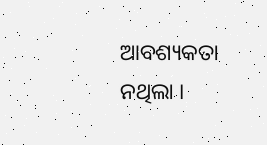ଆବଶ୍ୟକତା ନଥିଲା ।